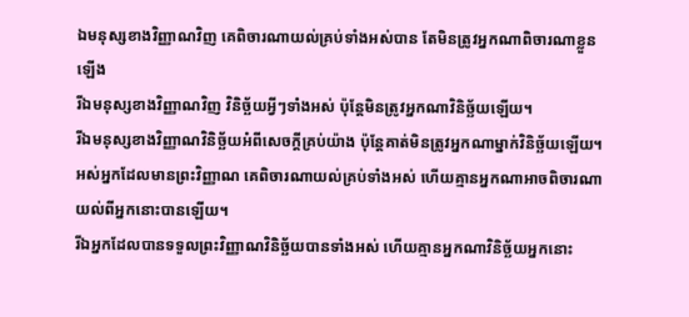ឯមនុស្សខាងវិញ្ញាណវិញ គេពិចារណាយល់គ្រប់ទាំងអស់បាន តែមិនត្រូវអ្នកណាពិចារណាខ្លួនឡើង
រីឯមនុស្សខាងវិញ្ញាណវិញ វិនិច្ឆ័យអ្វីៗទាំងអស់ ប៉ុន្តែមិនត្រូវអ្នកណាវិនិច្ឆ័យឡើយ។
រីឯមនុស្សខាងវិញ្ញាណវិនិច្ឆ័យអំពីសេចក្ដីគ្រប់យ៉ាង ប៉ុន្ដែគាត់មិនត្រូវអ្នកណាម្នាក់វិនិច្ឆ័យឡើយ។
អស់អ្នកដែលមានព្រះវិញ្ញាណ គេពិចារណាយល់គ្រប់ទាំងអស់ ហើយគ្មានអ្នកណាអាចពិចារណាយល់ពីអ្នកនោះបានឡើយ។
រីឯអ្នកដែលបានទទួលព្រះវិញ្ញាណវិនិច្ឆ័យបានទាំងអស់ ហើយគ្មានអ្នកណាវិនិច្ឆ័យអ្នកនោះ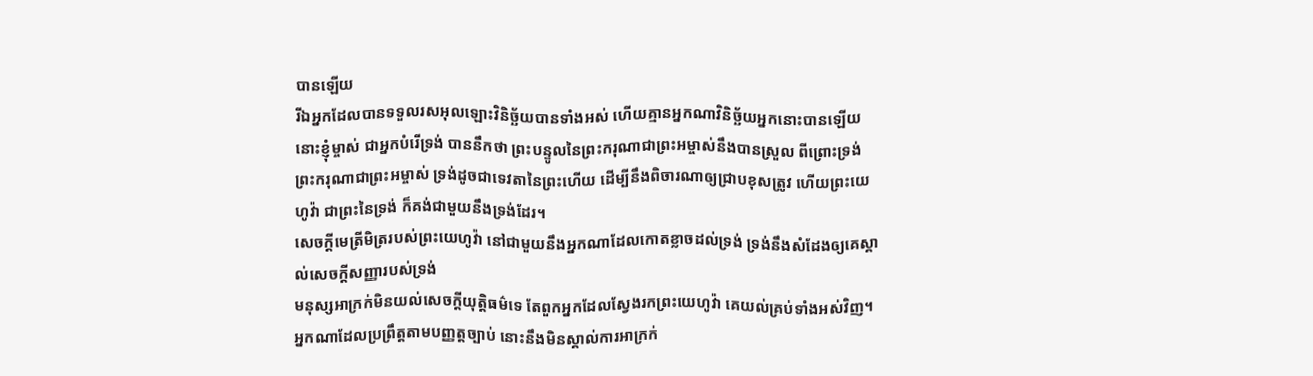បានឡើយ
រីឯអ្នកដែលបានទទួលរសអុលឡោះវិនិច្ឆ័យបានទាំងអស់ ហើយគ្មានអ្នកណាវិនិច្ឆ័យអ្នកនោះបានឡើយ
នោះខ្ញុំម្ចាស់ ជាអ្នកបំរើទ្រង់ បាននឹកថា ព្រះបន្ទូលនៃព្រះករុណាជាព្រះអម្ចាស់នឹងបានស្រួល ពីព្រោះទ្រង់ព្រះករុណាជាព្រះអម្ចាស់ ទ្រង់ដូចជាទេវតានៃព្រះហើយ ដើម្បីនឹងពិចារណាឲ្យជ្រាបខុសត្រូវ ហើយព្រះយេហូវ៉ា ជាព្រះនៃទ្រង់ ក៏គង់ជាមួយនឹងទ្រង់ដែរ។
សេចក្ដីមេត្រីមិត្ររបស់ព្រះយេហូវ៉ា នៅជាមួយនឹងអ្នកណាដែលកោតខ្លាចដល់ទ្រង់ ទ្រង់នឹងសំដែងឲ្យគេស្គាល់សេចក្ដីសញ្ញារបស់ទ្រង់
មនុស្សអាក្រក់មិនយល់សេចក្ដីយុត្តិធម៌ទេ តែពួកអ្នកដែលស្វែងរកព្រះយេហូវ៉ា គេយល់គ្រប់ទាំងអស់វិញ។
អ្នកណាដែលប្រព្រឹត្តតាមបញ្ញត្តច្បាប់ នោះនឹងមិនស្គាល់ការអាក្រក់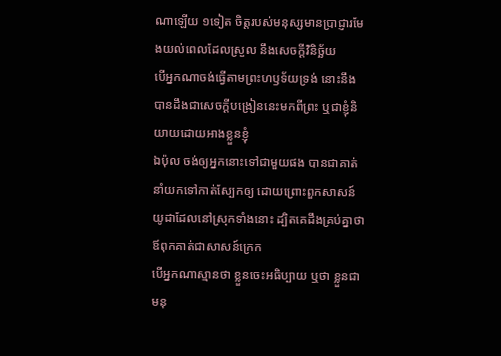ណាឡើយ ១ទៀត ចិត្តរបស់មនុស្សមានប្រាជ្ញារមែងយល់ពេលដែលស្រួល នឹងសេចក្ដីវិនិច្ឆ័យ
បើអ្នកណាចង់ធ្វើតាមព្រះហឫទ័យទ្រង់ នោះនឹងបានដឹងជាសេចក្ដីបង្រៀននេះមកពីព្រះ ឬជាខ្ញុំនិយាយដោយអាងខ្លួនខ្ញុំ
ឯប៉ុល ចង់ឲ្យអ្នកនោះទៅជាមួយផង បានជាគាត់នាំយកទៅកាត់ស្បែកឲ្យ ដោយព្រោះពួកសាសន៍យូដាដែលនៅស្រុកទាំងនោះ ដ្បិតគេដឹងគ្រប់គ្នាថា ឪពុកគាត់ជាសាសន៍ក្រេក
បើអ្នកណាស្មានថា ខ្លួនចេះអធិប្បាយ ឬថា ខ្លួនជាមនុ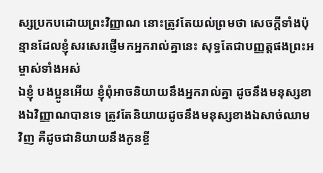ស្សប្រកបដោយព្រះវិញ្ញាណ នោះត្រូវតែយល់ព្រមថា សេចក្ដីទាំងប៉ុន្មានដែលខ្ញុំសរសេរផ្ញើមកអ្នករាល់គ្នានេះ សុទ្ធតែជាបញ្ញត្តផងព្រះអម្ចាស់ទាំងអស់
ឯខ្ញុំ បងប្អូនអើយ ខ្ញុំពុំអាចនិយាយនឹងអ្នករាល់គ្នា ដូចនឹងមនុស្សខាងឯវិញ្ញាណបានទេ ត្រូវតែនិយាយដូចនឹងមនុស្សខាងឯសាច់ឈាមវិញ គឺដូចជានិយាយនឹងកូនខ្ចី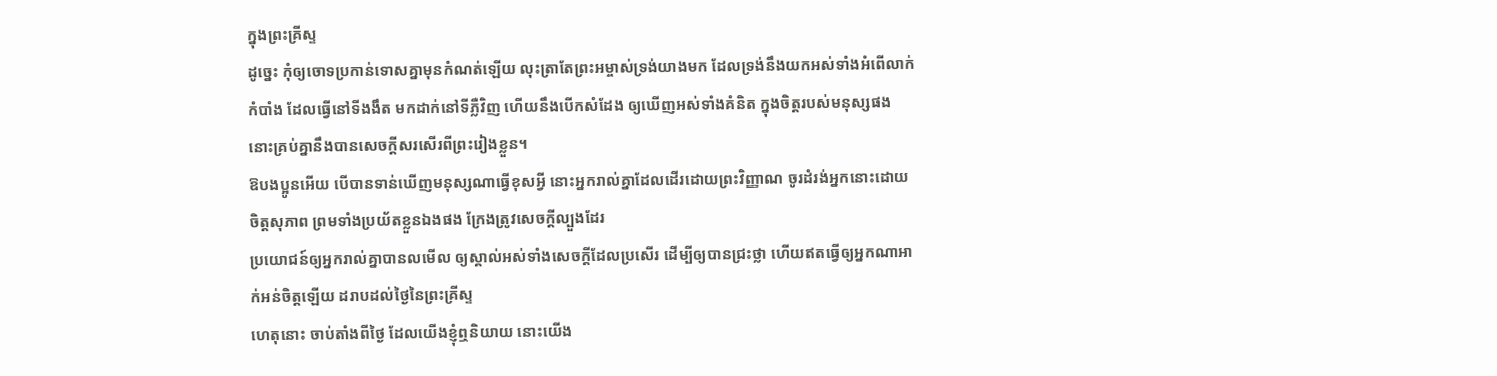ក្នុងព្រះគ្រីស្ទ
ដូច្នេះ កុំឲ្យចោទប្រកាន់ទោសគ្នាមុនកំណត់ឡើយ លុះត្រាតែព្រះអម្ចាស់ទ្រង់យាងមក ដែលទ្រង់នឹងយកអស់ទាំងអំពើលាក់កំបាំង ដែលធ្វើនៅទីងងឹត មកដាក់នៅទីភ្លឺវិញ ហើយនឹងបើកសំដែង ឲ្យឃើញអស់ទាំងគំនិត ក្នុងចិត្តរបស់មនុស្សផង នោះគ្រប់គ្នានឹងបានសេចក្ដីសរសើរពីព្រះរៀងខ្លួន។
ឱបងប្អូនអើយ បើបានទាន់ឃើញមនុស្សណាធ្វើខុសអ្វី នោះអ្នករាល់គ្នាដែលដើរដោយព្រះវិញ្ញាណ ចូរដំរង់អ្នកនោះដោយចិត្តសុភាព ព្រមទាំងប្រយ័តខ្លួនឯងផង ក្រែងត្រូវសេចក្ដីល្បួងដែរ
ប្រយោជន៍ឲ្យអ្នករាល់គ្នាបានលមើល ឲ្យស្គាល់អស់ទាំងសេចក្ដីដែលប្រសើរ ដើម្បីឲ្យបានជ្រះថ្លា ហើយឥតធ្វើឲ្យអ្នកណាអាក់អន់ចិត្តឡើយ ដរាបដល់ថ្ងៃនៃព្រះគ្រីស្ទ
ហេតុនោះ ចាប់តាំងពីថ្ងៃ ដែលយើងខ្ញុំឮនិយាយ នោះយើង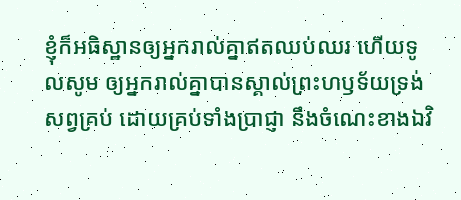ខ្ញុំក៏អធិស្ឋានឲ្យអ្នករាល់គ្នាឥតឈប់ឈរ ហើយទូលសូម ឲ្យអ្នករាល់គ្នាបានស្គាល់ព្រះហឫទ័យទ្រង់សព្វគ្រប់ ដោយគ្រប់ទាំងប្រាជ្ញា នឹងចំណេះខាងឯវិ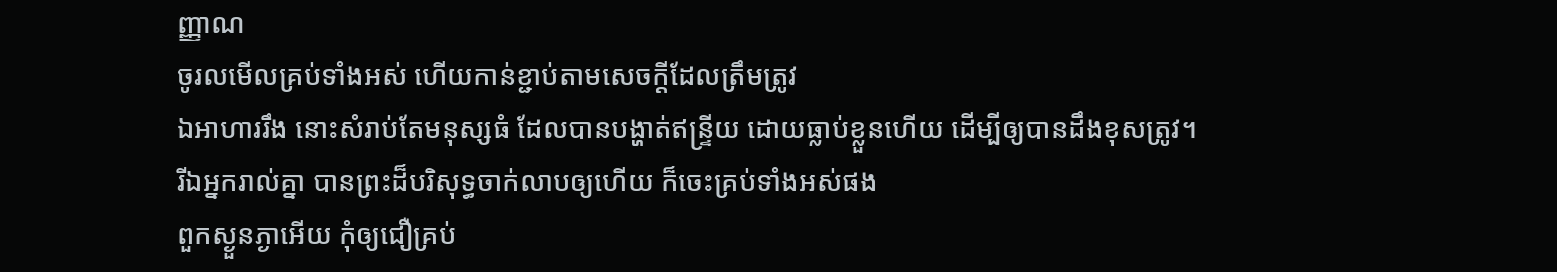ញ្ញាណ
ចូរលមើលគ្រប់ទាំងអស់ ហើយកាន់ខ្ជាប់តាមសេចក្ដីដែលត្រឹមត្រូវ
ឯអាហាររឹង នោះសំរាប់តែមនុស្សធំ ដែលបានបង្ហាត់ឥន្ទ្រីយ ដោយធ្លាប់ខ្លួនហើយ ដើម្បីឲ្យបានដឹងខុសត្រូវ។
រីឯអ្នករាល់គ្នា បានព្រះដ៏បរិសុទ្ធចាក់លាបឲ្យហើយ ក៏ចេះគ្រប់ទាំងអស់ផង
ពួកស្ងួនភ្ងាអើយ កុំឲ្យជឿគ្រប់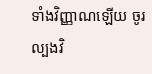ទាំងវិញ្ញាណឡើយ ចូរល្បងវិ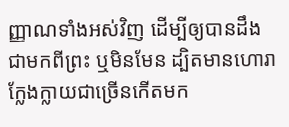ញ្ញាណទាំងអស់វិញ ដើម្បីឲ្យបានដឹងជាមកពីព្រះ ឬមិនមែន ដ្បិតមានហោរាក្លែងក្លាយជាច្រើនកើតមក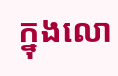ក្នុងលោ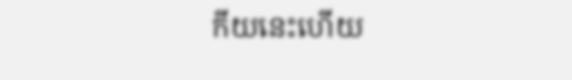កីយនេះហើយ